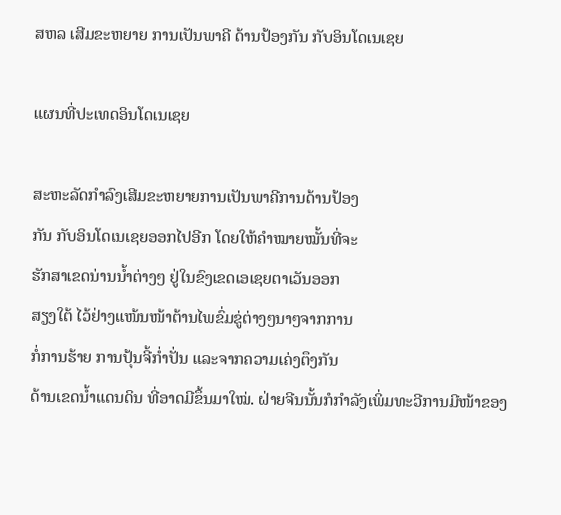ສຫລ ເສີມຂະຫຍາຍ ການເປັນພາຄີ ດ້ານປ້ອງກັນ ກັບອິນໂດເນເຊຍ

ແຜນທີ່ປະເທດອິນໂດເນເຊຍ

ສະຫະລັດກໍາລົງເສີມຂະຫຍາຍການເປັນພາຄີການດ້ານປ້ອງ
ກັນ ກັບອິນໂດເນເຊຍອອກໄປອີກ ໂດຍໃຫ້ຄໍາໝາຍໝັ້ນທີ່ຈະ
ຮັກສາເຂດນ່ານນໍ້າຕ່າງໆ ຢູ່ໃນຂົງເຂດເອເຊຍຕາເວັນອອກ
ສຽງໃຕ້ ໄວ້ຢ່າງແໜ້ນໜ້າຕ້ານໄພຂົ່ມຂູ່ຕ່າງໆນາໆຈາກການ
ກໍ່ການຮ້າຍ ການປຸ້ນຈີ້ກໍ່າປັ່ນ ແລະຈາກຄວາມເຄ່ງຕຶງກັນ
ດ້ານເຂດນໍ້າແດນດິນ ທີ່ອາດມີຂຶ້ນມາໃໝ່. ຝ່າຍຈີນນັ້ນກໍກໍາລັງເພິ່ມທະວີການມີໜ້າຂອງ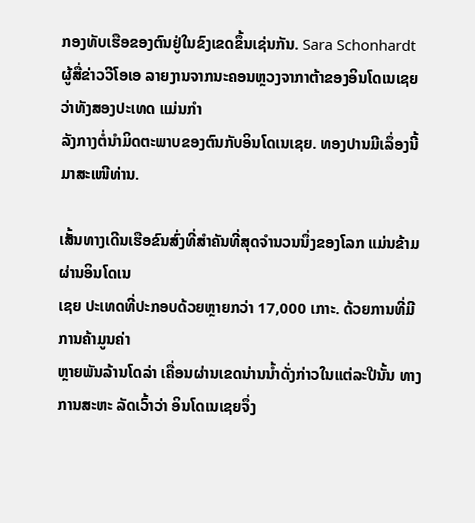ກອງທັບເຮືອຂອງຕົນຢູ່ໃນຂົງເຂດຂຶ້ນເຊ່ນກັນ. Sara Schonhardt ຜູ້ສື່ຂ່າວວີໂອເອ ລາຍງານຈາກນະຄອນຫຼວງຈາກາຕ້າຂອງອິນໂດເນເຊຍ ວ່າທັງສອງປະເທດ ແມ່ນກໍາ
ລັງກາງຕໍ່ນໍາມິດຕະພາບຂອງຕົນກັບອິນໂດເນເຊຍ. ທອງປານມີເລຶ່ອງນີ້ມາສະເໜີທ່ານ.

ເສັ້ນທາງເດີນເຮືອຂົນສົ່ງທີ່ສໍາຄັນທີ່ສຸດຈໍານວນນຶ່ງຂອງໂລກ ແມ່ນຂ້າມຜ່ານອິນໂດເນ
ເຊຍ ປະເທດທີ່ປະກອບດ້ວຍຫຼາຍກວ່າ 17,000 ເກາະ. ດ້ວຍການທີ່ມີການຄ້າມູນຄ່າ
ຫຼາຍພັນລ້ານໂດລ່າ ເຄື່ອນຜ່ານເຂດນ່ານນໍ້າດັ່ງກ່າວໃນແຕ່ລະປີນັ້ນ ທາງການສະຫະ ລັດເວົ້າວ່າ ອິນໂດເນເຊຍຈຶ່ງ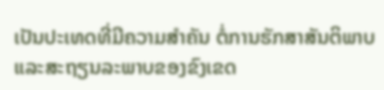ເປັນປະເທດທີ່ມີຄວາມສໍາຄັນ ຕໍ່ການຮັກສາສັນຕິພາບ
ແລະສະຖຽນລະພາບຂອງຂົງເຂດ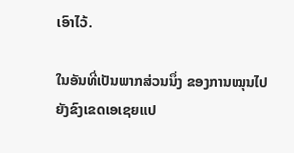ເອົາໄວ້.

ໃນອັນທີ່ເປັນພາກສ່ວນນຶ່ງ ຂອງການໝຸນໄປຍັງຂົງເຂດເອເຊຍແປ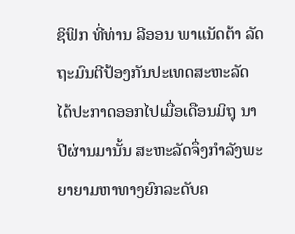ຊິຟິກ ທີ່ທ່ານ ລີອອນ ພາແນັດຕ້າ ລັດຖະມົນຕີປ້ອງກັນປະເທດສະຫະລັດ ໄດ້ປະກາດອອກໄປເມື່ອເດືອນມິຖຸ ນາປີຜ່ານມານັ້ນ ສະຫະລັດຈຶ່ງກໍາລັງພະຍາຍາມຫາທາງຍົກລະດັບຄ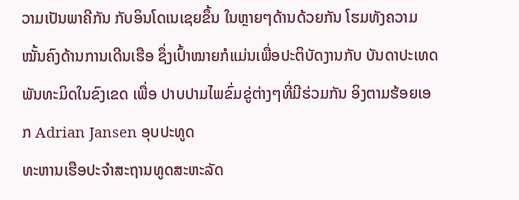ວາມເປັນພາຄີກັນ ກັບອິນໂດເນເຊຍຂຶ້ນ ໃນຫຼາຍໆດ້ານດ້ວຍກັນ ໂຮມທັງຄວາມໝັ້ນຄົງດ້ານການເດີນເຮືອ ຊຶ່ງເປົ້າໝາຍກໍແມ່ນເພື່ອປະຕິບັດງານກັບ ບັນດາປະເທດພັນທະມິດໃນຂົງເຂດ ເພື່ອ ປາບປາມໄພຂົ່ມຂູ່ຕ່າງໆທີ່ມີຮ່ວມກັນ ອິງຕາມຮ້ອຍເອກ Adrian Jansen ອຸບປະທູດ
ທະຫານເຮືອປະຈໍາສະຖານທູດສະຫະລັດ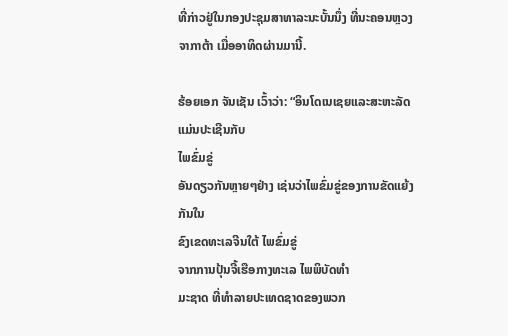ທີ່ກ່າວຢູ່ໃນກອງປະຊຸມສາທາລະນະບັ້ນນຶ່ງ ທີ່ນະຄອນຫຼວງຈາກາຕ້າ ເມື່ອອາທິດຜ່ານມານີ້.

ຮ້ອຍເອກ ຈັນເຊັນ ເວົ້າວ່າ: “ອິນໂດເນເຊຍແລະສະຫະລັດແມ່ນປະເຊີນກັບ
ໄພຂົ່ມຂູ່
ອັນດຽວກັນຫຼາຍໆຢ່າງ ເຊ່ນວ່າໄພຂົ່ມຂູ່ຂອງການຂັດແຍ້ງກັນໃນ
ຂົງເຂດທະເລຈີນໃຕ້ ໄພຂົ່ມຂູ່
ຈາກການປຸ້ນຈີ້ເຮືອກາງທະເລ ໄພພິບັດທໍາ
ມະຊາດ ທີ່ທໍາລາຍປະເທດຊາດຂອງພວກ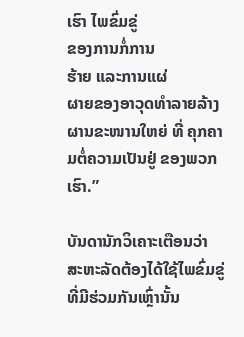ເຮົາ ໄພຂົ່ມຂູ່
ຂອງການກໍ່ການ
ຮ້າຍ ແລະການແຜ່
ຜາຍຂອງອາວຸດທໍາລາຍລ້າງຜານຂະໜານໃຫຍ່ ທີ່ ຄຸກຄາມຕໍ່ຄວາມເປັນຢູ່ ຂອງພວກເຮົາ.”

ບັນດານັກວິເຄາະເຕືອນວ່າ ສະຫະລັດຕ້ອງໄດ້ໃຊ້ໄພຂົ່ມຂູ່ທີ່ມີຮ່ວມກັນເຫຼົ່ານັ້ນ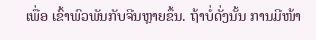ເພື່ອ ເຂົ້າພົວພັນກັບຈີນຫຼາຍຂຶ້ນ. ຖ້າບໍ່ດັ່ງນັ້ນ ການມີໜ້າ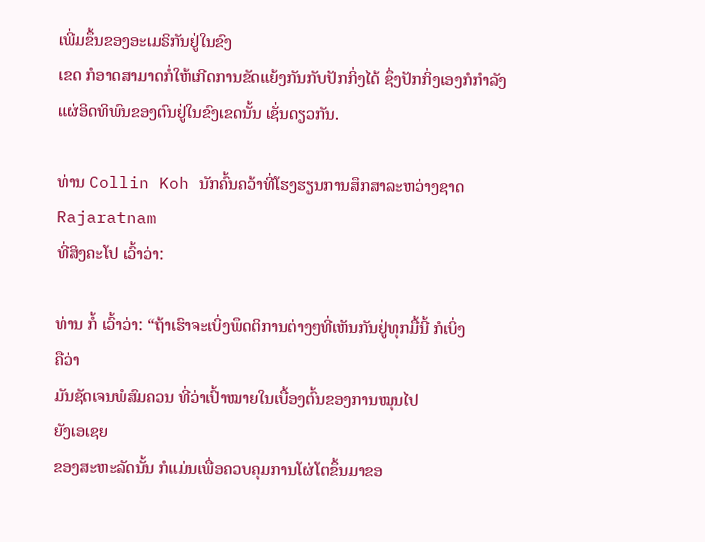ເພີ່ມຂຶ້ນຂອງອະເມຣິກັນຢູ່ໃນຂົງ
ເຂດ ກໍອາດສາມາດກໍ່ໃຫ້ເກີດການຂັດແຍ້ງກັນກັບປັກກິ່ງໄດ້ ຊຶ່ງປັກກິ່ງເອງກໍກໍາລັງ
ແຜ່ອິດທິພົນຂອງຕົນຢູ່ໃນຂົງເຂດນັ້ນ ເຊັ່ນດຽວກັນ.

ທ່ານ Collin Koh ນັກຄົ້ນຄວ້າທີ່ໂຮງຮຽນການສຶກສາລະຫວ່າງຊາດ Rajaratnam
ທີ່ສິງຄະໂປ ເວົ້າວ່າ:

ທ່ານ ກໍ້ ເວົ້າວ່າ: “ຖ້າເຮົາຈະເບິ່ງພຶດຕິການຕ່າງໆທີ່ເຫັນກັນຢູ່ທຸກມື້ນີ້ ກໍເບິ່ງ
ຄືວ່າ
ມັນຊັດເຈນພໍສົມຄວນ ທີ່ວ່າເປົ້າໝາຍໃນເບື້ອງຕົ້ນຂອງການໝຸນໄປ
ຍັງເອເຊຍ
ຂອງສະຫະລັດນັ້ນ ກໍແມ່ນເພື່ອຄວບຄຸມການໂຜ່ໂຕຂຶ້ນມາຂອ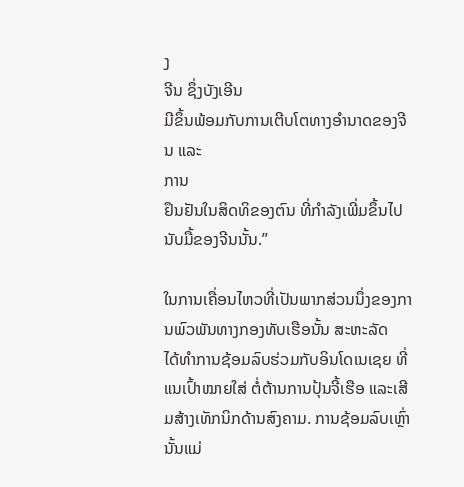ງ
ຈີນ ຊຶ່ງບັງເອີນ
ມີຂຶ້ນພ້ອມກັບການເຕີບໂຕທາງອໍານາດຂອງຈີນ ແລະ
ການ
ຢຶນຢັນໃນສິດທິຂອງຕົນ ທີ່ກໍາລັງເພີ່ມຂຶ້ນໄປນັບມື້ຂອງຈີນນັ້ນ.”

ໃນການເຄື່ອນໄຫວທີ່ເປັນພາກສ່ວນນຶ່ງຂອງການພົວພັນທາງກອງທັບເຮືອນັ້ນ ສະຫະລັດ
ໄດ້ທໍາການຊ້ອມລົບຮ່ວມກັບອິນໂດເນເຊຍ ທີ່ແນເປົ້າໝາຍໃສ່ ຕໍ່ຕ້ານການປຸ້ນຈີ້ເຮືອ ແລະເສີມສ້າງເທັກນິກດ້ານສົງຄາມ. ການຊ້ອມລົບເຫຼົ່ານັ້ນແມ່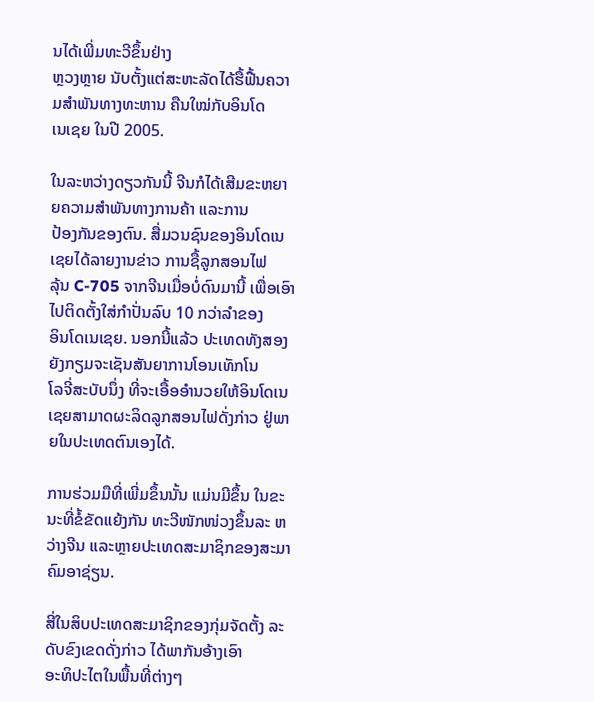ນໄດ້ເພີ່ມທະວີຂຶ້ນຢ່າງ
ຫຼວງຫຼາຍ ນັບຕັ້ງແຕ່ສະຫະລັດໄດ້ຮື້ຟື້ນຄວາມສໍາພັນທາງທະຫານ ຄືນໃໝ່ກັບອິນໂດ
ເນເຊຍ ໃນປີ 2005.

ໃນລະຫວ່າງດຽວກັນນີ້ ຈີນກໍໄດ້ເສີມຂະຫຍາຍຄວາມສໍາພັນທາງການຄ້າ ແລະການ
ປ້ອງກັນຂອງຕົນ. ສື່ມວນຊົນຂອງອິນໂດເນເຊຍໄດ້ລາຍງານຂ່າວ ການຊື້ລູກສອນໄຟ
ລຸ້ນ C-705 ຈາກຈີນເມື່ອບໍ່ດົນມານີ້ ເພື່ອເອົາໄປຕິດຕັ້ງໃສ່ກໍາປັ່ນລົບ 10 ກວ່າລໍາຂອງ
ອິນໂດເນເຊຍ. ນອກນີ້ແລ້ວ ປະເທດທັງສອງຍັງກຽມຈະເຊັນສັນຍາການໂອນເທັກໂນ
ໂລຈີ່ສະບັບນຶ່ງ ທີ່ຈະເອື້ອອໍານວຍໃຫ້ອິນໂດເນເຊຍສາມາດຜະລິດລູກສອນໄຟດັ່ງກ່າວ ຢູ່ພາຍໃນປະເທດຕົນເອງໄດ້.

ການຮ່ວມມືທີ່ເພີ່ມຂຶ້ນນັ້ນ ແມ່ນມີຂຶ້ນ ໃນຂະນະທີ່ຂໍ້ຂັດແຍ້ງກັນ ທະວີໜັກໜ່ວງຂຶ້ນລະ ຫວ່າງຈີນ ແລະຫຼາຍປະເທດສະມາຊິກຂອງສະມາຄົມອາຊ່ຽນ.

ສີ່ໃນສິບປະເທດສະມາຊິກຂອງກຸ່ມຈັດຕັ້ງ ລະດັບຂົງເຂດດັ່ງກ່າວ ໄດ້ພາກັນອ້າງເອົາ
ອະທິປະໄຕໃນພື້ນທີ່ຕ່າງໆ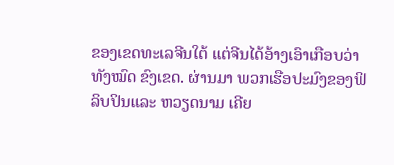ຂອງເຂດທະເລຈີນໃຕ້ ແຕ່ຈີນໄດ້ອ້າງເອົາເກືອບວ່າທັງໝົດ ຂົງເຂດ. ຜ່ານມາ ພວກເຮືອປະມົງຂອງຟິລິບປິນແລະ ຫວຽດນາມ ເຄີຍ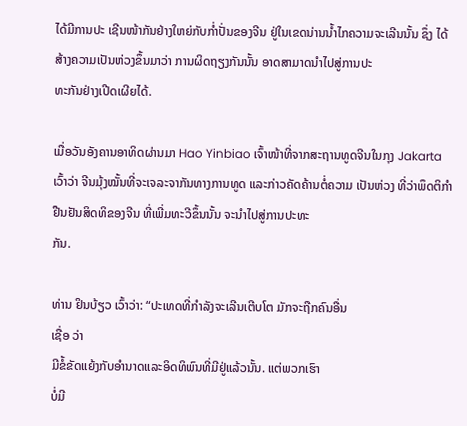ໄດ້ມີການປະ ເຊີນໜ້າກັນຢ່າງໃຫຍ່ກັບກໍ່າປັ່ນຂອງຈີນ ຢູ່ໃນເຂດນ່ານນໍ້າໄກຄວາມຈະເລີນນັ້ນ ຊຶ່ງ ໄດ້ສ້າງຄວາມເປັນຫ່ວງຂຶ້ນມາວ່າ ການຜິດຖຽງກັນນັ້ນ ອາດສາມາດນໍາໄປສູ່ການປະ
ທະກັນຢ່າງເປີດເຜີຍໄດ້.

ເມື່ອວັນອັງຄານອາທິດຜ່ານມາ Hao Yinbiao ເຈົ້າໜ້າທີ່ຈາກສະຖານທູດຈີນໃນກຸງ Jakarta ເວົ້າວ່າ ຈີນມຸ້ງໝັ້ນທີ່ຈະເຈລະຈາກັນທາງການທູດ ແລະກ່າວຄັດຄ້ານຕໍ່ຄວາມ ເປັນຫ່ວງ ທີ່ວ່າພຶດຕິກໍາຢືນຢັນສິດທິຂອງຈີນ ທີ່ເພີ່ມທະວີຂຶ້ນນັ້ນ ຈະນໍາໄປສູ່ການປະທະ
ກັນ.

ທ່ານ ຢິນບ້ຽວ ເວົ້າວ່າ: “ປະເທດທີ່ກໍາລັງຈະເລີນເຕີບໂຕ ມັກຈະຖືກຄົນອື່ນ
ເຊື່ອ ວ່າ
ມີຂໍ້ຂັດແຍ້ງກັບອໍານາດແລະອິດທິພົນທີ່ມີຢູ່ແລ້ວນັ້ນ. ແຕ່ພວກເຮົາ
ບໍ່ມີ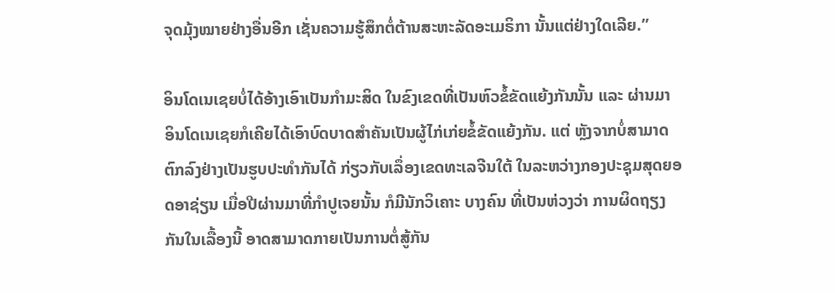ຈຸດມຸ້ງໝາຍຢ່າງອື່ນອີກ ເຊັ່ນຄວາມຮູ້ສຶກຕໍ່ຕ້ານສະຫະລັດອະເມຣິກາ ນັ້ນແຕ່ຢ່າງໃດເລີຍ.”

ອິນໂດເນເຊຍບໍ່ໄດ້ອ້າງເອົາເປັນກໍາມະສິດ ໃນຂົງເຂດທີ່ເປັນຫົວຂໍ້ຂັດແຍ້ງກັນນັ້ນ ແລະ ຜ່ານມາ ອິນໂດເນເຊຍກໍເຄີຍໄດ້ເອົາບົດບາດສໍາຄັນເປັນຜູ້ໄກ່ເກ່ຍຂໍ້ຂັດແຍ້ງກັນ. ແຕ່ ຫຼັງຈາກບໍ່ສາມາດຕົກລົງຢ່າງເປັນຮູບປະທໍາກັນໄດ້ ກ່ຽວກັບເລຶ່ອງເຂດທະເລຈີນໃຕ້ ໃນລະຫວ່າງກອງປະຊຸມສຸດຍອດອາຊ່ຽນ ເມື່ອປີຜ່ານມາທີ່ກໍາປູເຈຍນັ້ນ ກໍມີນັກວິເຄາະ ບາງຄົນ ທີ່ເປັນຫ່ວງວ່າ ການຜິດຖຽງກັນໃນເລື້ອງນີ້ ອາດສາມາດກາຍເປັນການຕໍ່ສູ້ກັນ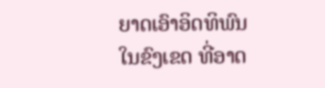ຍາດເອົາອິດທິພົນໃນຂົງເຂດ ທີ່ອາດ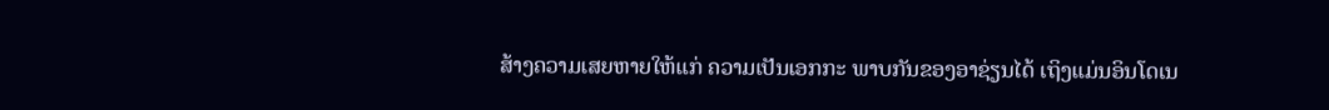ສ້າງຄວາມເສຍຫາຍໃຫ້ແກ່ ຄວາມເປັນເອກກະ ພາບກັນຂອງອາຊ່ຽນໄດ້ ເຖິງແມ່ນອິນໂດເນ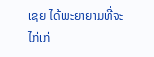ເຊຍ ໄດ້ພະຍາຍາມທີ່ຈະໄກ່ເກ່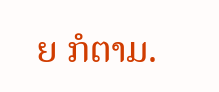ຍ ກໍຕາມ.